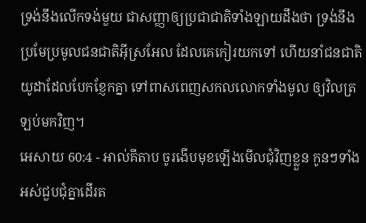ទ្រង់នឹងលើកទង់មួយ ជាសញ្ញាឲ្យប្រជាជាតិទាំងឡាយដឹងថា ទ្រង់នឹងប្រមែប្រមូលជនជាតិអ៊ីស្រអែល ដែលគេកៀរយកទៅ ហើយនាំជនជាតិយូដាដែលបែកខ្ញែកគ្នា ទៅពាសពេញសកលលោកទាំងមូល ឲ្យវិលត្រឡប់មកវិញ។
អេសាយ 60:4 - អាល់គីតាប ចូរងើបមុខឡើងមើលជុំវិញខ្លួន កូនៗទាំងអស់ជួបជុំគ្នាដើរត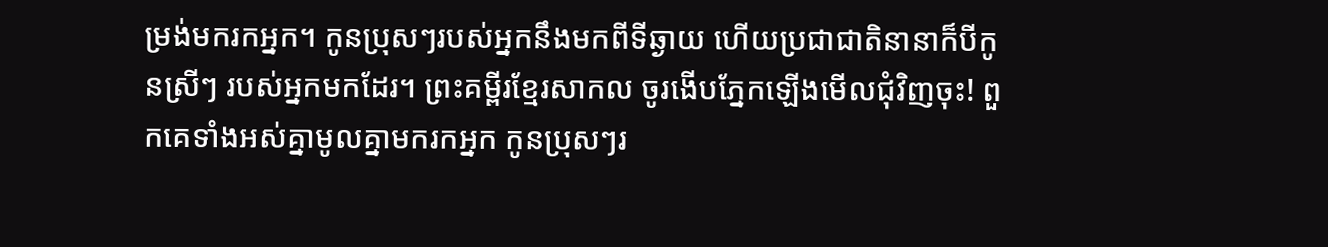ម្រង់មករកអ្នក។ កូនប្រុសៗរបស់អ្នកនឹងមកពីទីឆ្ងាយ ហើយប្រជាជាតិនានាក៏បីកូនស្រីៗ របស់អ្នកមកដែរ។ ព្រះគម្ពីរខ្មែរសាកល ចូរងើបភ្នែកឡើងមើលជុំវិញចុះ! ពួកគេទាំងអស់គ្នាមូលគ្នាមករកអ្នក កូនប្រុសៗរ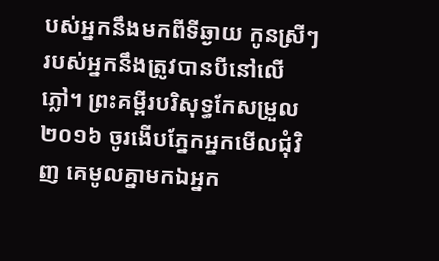បស់អ្នកនឹងមកពីទីឆ្ងាយ កូនស្រីៗរបស់អ្នកនឹងត្រូវបានបីនៅលើភ្លៅ។ ព្រះគម្ពីរបរិសុទ្ធកែសម្រួល ២០១៦ ចូរងើបភ្នែកអ្នកមើលជុំវិញ គេមូលគ្នាមកឯអ្នក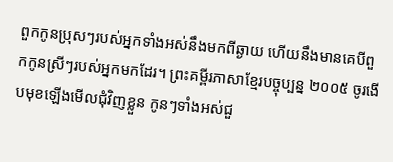ពួកកូនប្រុសៗរបស់អ្នកទាំងអស់នឹងមកពីឆ្ងាយ ហើយនឹងមានគេបីពួកកូនស្រីៗរបស់អ្នកមកដែរ។ ព្រះគម្ពីរភាសាខ្មែរបច្ចុប្បន្ន ២០០៥ ចូរងើបមុខឡើងមើលជុំវិញខ្លួន កូនៗទាំងអស់ជួ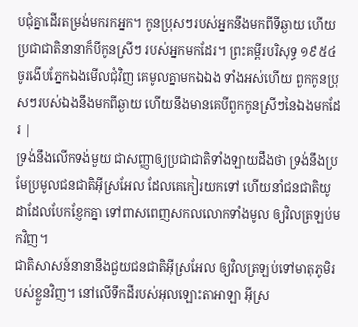បជុំគ្នាដើរតម្រង់មករកអ្នក។ កូនប្រុសៗរបស់អ្នកនឹងមកពីទីឆ្ងាយ ហើយប្រជាជាតិនានាក៏បីកូនស្រីៗ របស់អ្នកមកដែរ។ ព្រះគម្ពីរបរិសុទ្ធ ១៩៥៤ ចូរងើបភ្នែកឯងមើលជុំវិញ គេមូលគ្នាមកឯឯង ទាំងអស់ហើយ ពួកកូនប្រុសៗរបស់ឯងនឹងមកពីឆ្ងាយ ហើយនឹងមានគេបីពួកកូនស្រីៗនៃឯងមកដែរ |
ទ្រង់នឹងលើកទង់មួយ ជាសញ្ញាឲ្យប្រជាជាតិទាំងឡាយដឹងថា ទ្រង់នឹងប្រមែប្រមូលជនជាតិអ៊ីស្រអែល ដែលគេកៀរយកទៅ ហើយនាំជនជាតិយូដាដែលបែកខ្ញែកគ្នា ទៅពាសពេញសកលលោកទាំងមូល ឲ្យវិលត្រឡប់មកវិញ។
ជាតិសាសន៍នានានឹងជួយជនជាតិអ៊ីស្រអែល ឲ្យវិលត្រឡប់ទៅមាតុភូមិរបស់ខ្លួនវិញ។ នៅលើទឹកដីរបស់អុលឡោះតាអាឡា អ៊ីស្រ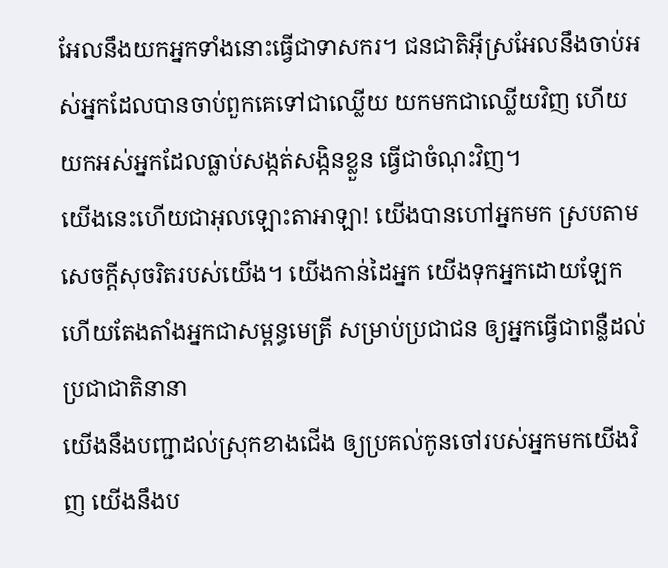អែលនឹងយកអ្នកទាំងនោះធ្វើជាទាសករ។ ជនជាតិអ៊ីស្រអែលនឹងចាប់អស់អ្នកដែលបានចាប់ពួកគេទៅជាឈ្លើយ យកមកជាឈ្លើយវិញ ហើយយកអស់អ្នកដែលធ្លាប់សង្កត់សង្កិនខ្លួន ធ្វើជាចំណុះវិញ។
យើងនេះហើយជាអុលឡោះតាអាឡា! យើងបានហៅអ្នកមក ស្របតាមសេចក្ដីសុចរិតរបស់យើង។ យើងកាន់ដៃអ្នក យើងទុកអ្នកដោយឡែក ហើយតែងតាំងអ្នកជាសម្ពន្ធមេត្រី សម្រាប់ប្រជាជន ឲ្យអ្នកធ្វើជាពន្លឺដល់ប្រជាជាតិនានា
យើងនឹងបញ្ជាដល់ស្រុកខាងជើង ឲ្យប្រគល់កូនចៅរបស់អ្នកមកយើងវិញ យើងនឹងប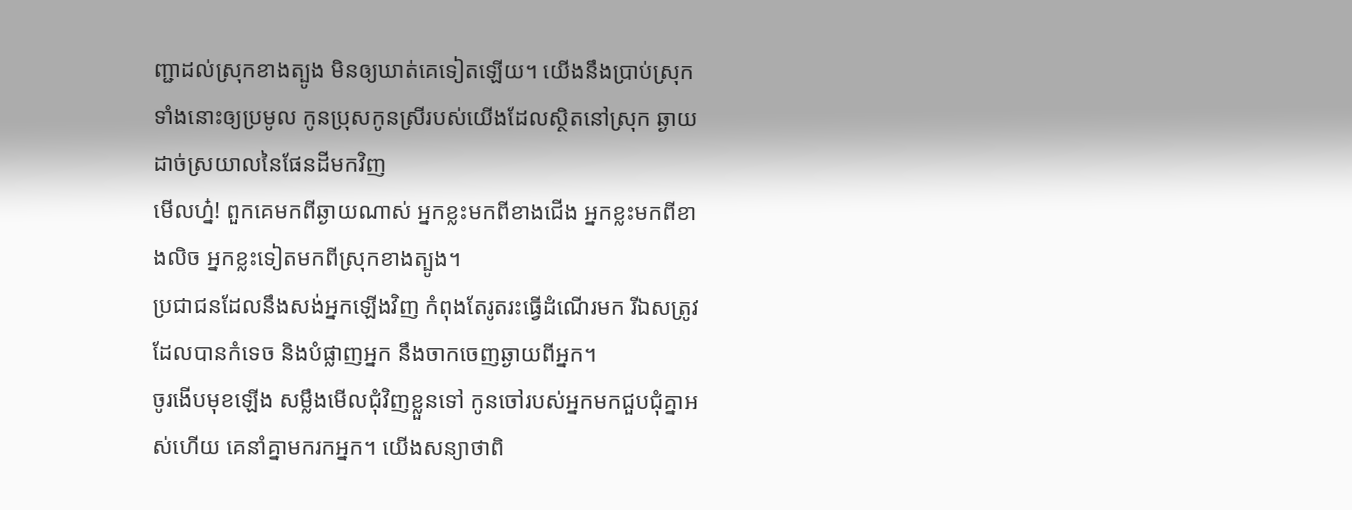ញ្ជាដល់ស្រុកខាងត្បូង មិនឲ្យឃាត់គេទៀតឡើយ។ យើងនឹងប្រាប់ស្រុកទាំងនោះឲ្យប្រមូល កូនប្រុសកូនស្រីរបស់យើងដែលស្ថិតនៅស្រុក ឆ្ងាយដាច់ស្រយាលនៃផែនដីមកវិញ
មើលហ្ន៎! ពួកគេមកពីឆ្ងាយណាស់ អ្នកខ្លះមកពីខាងជើង អ្នកខ្លះមកពីខាងលិច អ្នកខ្លះទៀតមកពីស្រុកខាងត្បូង។
ប្រជាជនដែលនឹងសង់អ្នកឡើងវិញ កំពុងតែរូតរះធ្វើដំណើរមក រីឯសត្រូវដែលបានកំទេច និងបំផ្លាញអ្នក នឹងចាកចេញឆ្ងាយពីអ្នក។
ចូរងើបមុខឡើង សម្លឹងមើលជុំវិញខ្លួនទៅ កូនចៅរបស់អ្នកមកជួបជុំគ្នាអស់ហើយ គេនាំគ្នាមករកអ្នក។ យើងសន្យាថាពិ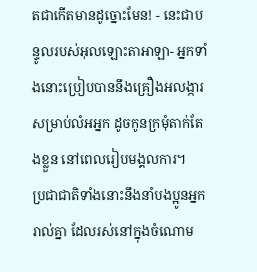តជាកើតមានដូច្នោះមែន! - នេះជាបន្ទូលរបស់អុលឡោះតាអាឡា- អ្នកទាំងនោះប្រៀបបាននឹងគ្រឿងអលង្ការ សម្រាប់លំអអ្នក ដូចកូនក្រមុំតាក់តែងខ្លួន នៅពេលរៀបមង្គលការ។
ប្រជាជាតិទាំងនោះនឹងនាំបងប្អូនអ្នករាល់គ្នា ដែលរស់នៅក្នុងចំណោម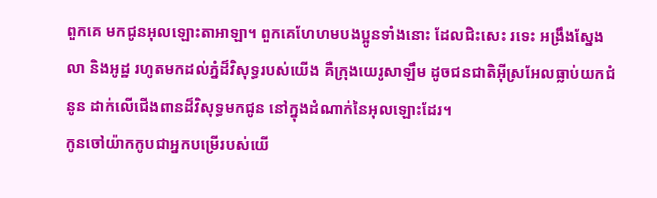ពួកគេ មកជូនអុលឡោះតាអាឡា។ ពួកគេហែហមបងប្អូនទាំងនោះ ដែលជិះសេះ រទេះ អង្រឹងស្នែង លា និងអូដ្ឋ រហូតមកដល់ភ្នំដ៏វិសុទ្ធរបស់យើង គឺក្រុងយេរូសាឡឹម ដូចជនជាតិអ៊ីស្រអែលធ្លាប់យកជំនូន ដាក់លើជើងពានដ៏វិសុទ្ធមកជូន នៅក្នុងដំណាក់នៃអុលឡោះដែរ។
កូនចៅយ៉ាកកូបជាអ្នកបម្រើរបស់យើ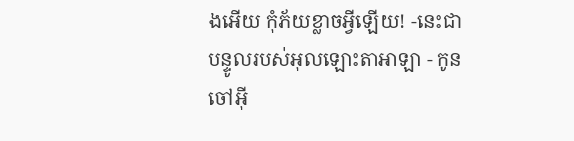ងអើយ កុំភ័យខ្លាចអ្វីឡើយ! -នេះជាបន្ទូលរបស់អុលឡោះតាអាឡា - កូនចៅអ៊ី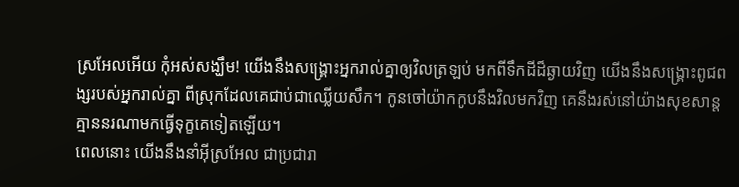ស្រអែលអើយ កុំអស់សង្ឃឹម! យើងនឹងសង្គ្រោះអ្នករាល់គ្នាឲ្យវិលត្រឡប់ មកពីទឹកដីដ៏ឆ្ងាយវិញ យើងនឹងសង្គ្រោះពូជពង្សរបស់អ្នករាល់គ្នា ពីស្រុកដែលគេជាប់ជាឈ្លើយសឹក។ កូនចៅយ៉ាកកូបនឹងវិលមកវិញ គេនឹងរស់នៅយ៉ាងសុខសាន្ត គ្មាននរណាមកធ្វើទុក្ខគេទៀតឡើយ។
ពេលនោះ យើងនឹងនាំអ៊ីស្រអែល ជាប្រជារា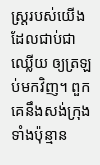ស្ត្ររបស់យើង ដែលជាប់ជាឈ្លើយ ឲ្យត្រឡប់មកវិញ។ ពួកគេនឹងសង់ក្រុងទាំងប៉ុន្មាន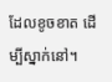ដែលខូចខាត ដើម្បីស្នាក់នៅ។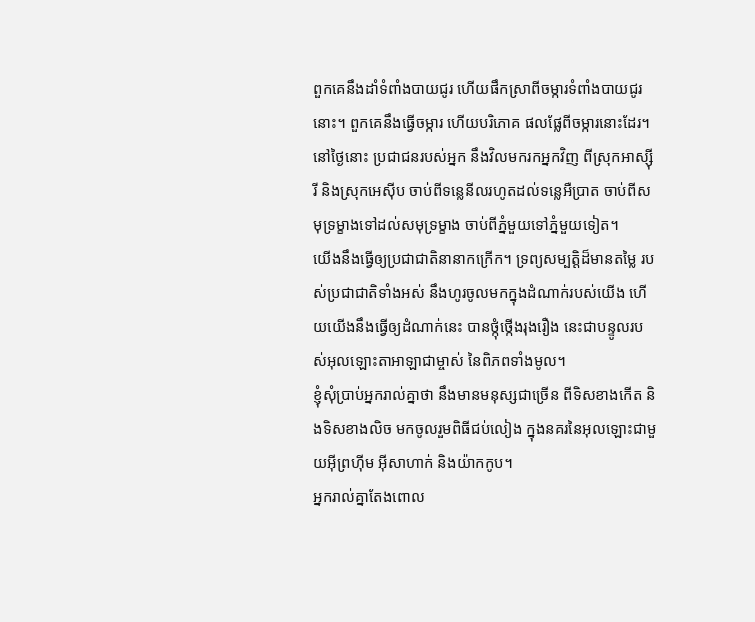ពួកគេនឹងដាំទំពាំងបាយជូរ ហើយផឹកស្រាពីចម្ការទំពាំងបាយជូរនោះ។ ពួកគេនឹងធ្វើចម្ការ ហើយបរិភោគ ផលផ្លែពីចម្ការនោះដែរ។
នៅថ្ងៃនោះ ប្រជាជនរបស់អ្នក នឹងវិលមករកអ្នកវិញ ពីស្រុកអាស្ស៊ីរី និងស្រុកអេស៊ីប ចាប់ពីទន្លេនីលរហូតដល់ទន្លេអឺប្រាត ចាប់ពីសមុទ្រម្ខាងទៅដល់សមុទ្រម្ខាង ចាប់ពីភ្នំមួយទៅភ្នំមួយទៀត។
យើងនឹងធ្វើឲ្យប្រជាជាតិនានាកក្រើក។ ទ្រព្យសម្បត្តិដ៏មានតម្លៃ របស់ប្រជាជាតិទាំងអស់ នឹងហូរចូលមកក្នុងដំណាក់របស់យើង ហើយយើងនឹងធ្វើឲ្យដំណាក់នេះ បានថ្កុំថ្កើងរុងរឿង នេះជាបន្ទូលរបស់អុលឡោះតាអាឡាជាម្ចាស់ នៃពិភពទាំងមូល។
ខ្ញុំសុំប្រាប់អ្នករាល់គ្នាថា នឹងមានមនុស្សជាច្រើន ពីទិសខាងកើត និងទិសខាងលិច មកចូលរួមពិធីជប់លៀង ក្នុងនគរនៃអុលឡោះជាមួយអ៊ីព្រហ៊ីម អ៊ីសាហាក់ និងយ៉ាកកូប។
អ្នករាល់គ្នាតែងពោល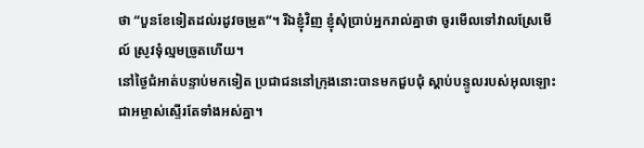ថា “បួនខែទៀតដល់រដូវចម្រូត”។ រីឯខ្ញុំវិញ ខ្ញុំសុំប្រាប់អ្នករាល់គ្នាថា ចូរមើលទៅវាលស្រែមើល៍ ស្រូវទុំល្មមច្រូតហើយ។
នៅថ្ងៃជំអាត់បន្ទាប់មកទៀត ប្រជាជននៅក្រុងនោះបានមកជួបជុំ ស្ដាប់បន្ទូលរបស់អុលឡោះជាអម្ចាស់ស្ទើរតែទាំងអស់គ្នា។